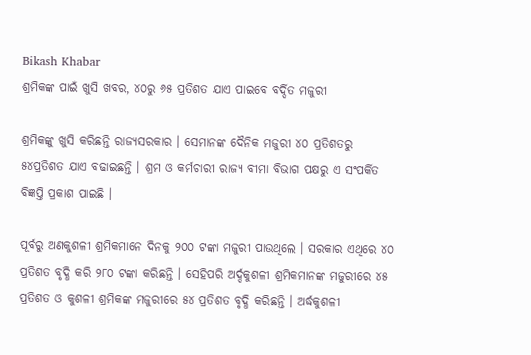Bikash Khabar
ଶ୍ରମିକଙ୍କ ପାଇଁ ଖୁସି ଖବର, ୪୦ରୁ ୬୫ ପ୍ରତିଶତ ଯାଏ ପାଇବେ ବର୍ଦ୍ଦିତ ମଜୁରୀ

ଶ୍ରମିକଙ୍କୁ ଖୁସି କରିଛନ୍ତି ରାଜ୍ୟସରକାର । ସେମାନଙ୍କ ଦୈନିକ ମଜୁରୀ ୪୦ ପ୍ରତିଶତରୁ ୫୪ପ୍ରତିଶତ ଯାଏ ବଢାଇଛନ୍ତି । ଶ୍ରମ ଓ କର୍ମଚାରୀ ରାଜ୍ୟ ବୀମା ବିଭାଗ ପକ୍ଷରୁ ଏ ସଂପର୍କିତ ବିଜ୍ଞପ୍ତି ପ୍ରକାଶ ପାଇଛି ।

ପୂର୍ବରୁ ଅଣକୁଶଳୀ ଶ୍ରମିକମାନେ ଦିନକୁ ୨୦୦ ଟଙ୍କା ମଜୁରୀ ପାଉଥିଲେ । ସରକାର ଏଥିରେ ୪୦ ପ୍ରତିଶତ ବୃଦ୍ଧି କରି ୨୮୦ ଟଙ୍କା କରିଛନ୍ତି । ସେହିପରି ଅର୍ଦ୍ଦକୁଶଳୀ ଶ୍ରମିକମାନଙ୍କ ମଜୁରୀରେ ୪୫ ପ୍ରତିଶତ ଓ କୁଶଳୀ ଶ୍ରମିକଙ୍କ ମଜୁରୀରେ ୫୪ ପ୍ରତିଶତ ବୃଦ୍ଧି କରିଛନ୍ତି । ଅର୍ଦ୍ଧକୁଶଳୀ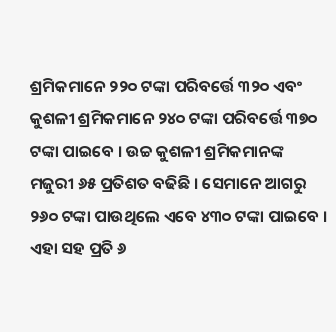ଶ୍ରମିକମାନେ ୨୨୦ ଟଙ୍କା ପରିବର୍ତ୍ତେ ୩୨୦ ଏବଂ କୁଶଳୀ ଶ୍ରମିକମାନେ ୨୪୦ ଟଙ୍କା ପରିବର୍ତ୍ତେ ୩୭୦ ଟଙ୍କା ପାଇବେ । ଉଚ୍ଚ କୁଶଳୀ ଶ୍ରମିକମାନଙ୍କ  ମଜୁରୀ ୬୫ ପ୍ରତିଶତ ବଢିଛି । ସେମାନେ ଆଗରୁ ୨୬୦ ଟଙ୍କା ପାଉଥିଲେ ଏବେ ୪୩୦ ଟଙ୍କା ପାଇବେ । ଏହା ସହ ପ୍ରତି ୬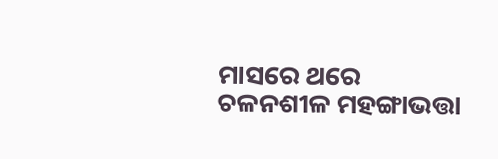ମାସରେ ଥରେ ଚଳନଶୀଳ ମହଙ୍ଗାଭତ୍ତା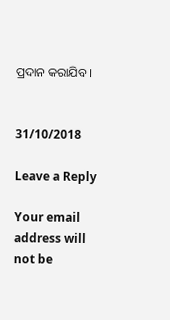ପ୍ରଦାନ କରାଯିବ ।


31/10/2018

Leave a Reply

Your email address will not be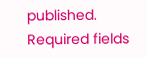published. Required fields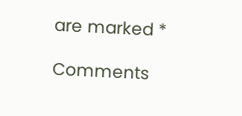are marked *

Comments